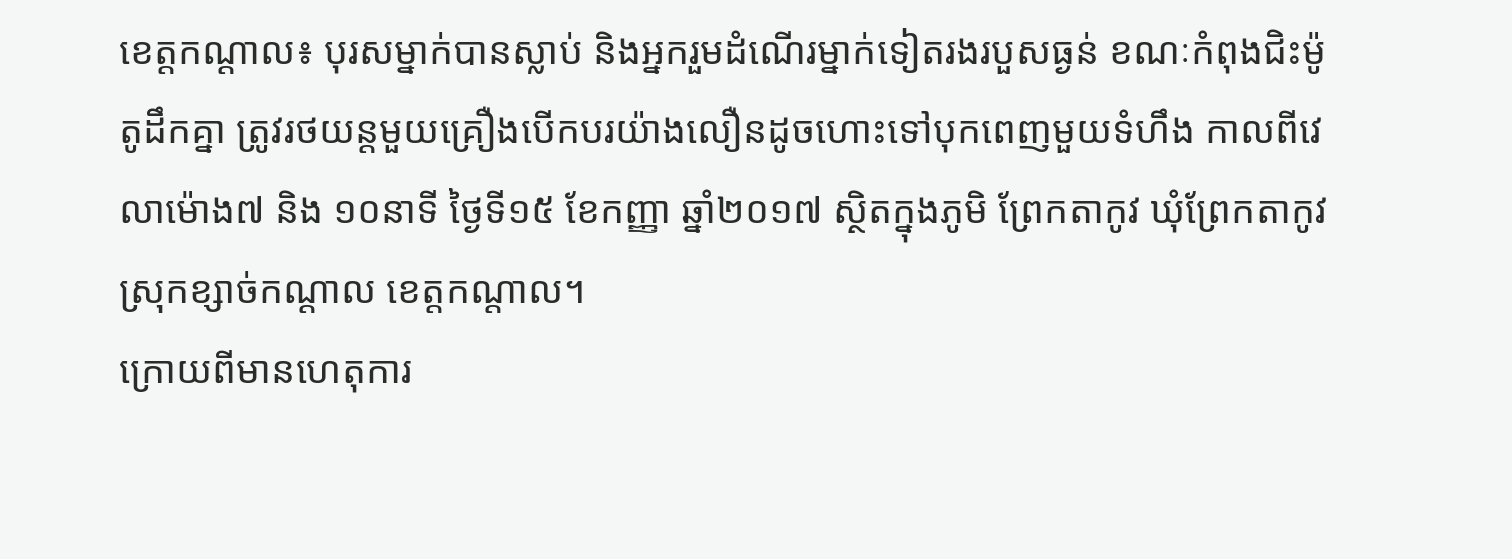ខេត្តកណ្ដាល៖ បុរសម្នាក់បានស្លាប់ និងអ្នករួមដំណើរម្នាក់ទៀតរងរបួសធ្ងន់ ខណៈកំពុងជិះម៉ូតូដឹកគ្នា ត្រូវរថយន្តមួយគ្រឿងបើកបរយ៉ាងលឿនដូចហោះទៅបុកពេញមួយទំហឹង កាលពីវេលាម៉ោង៧ និង ១០នាទី ថ្ងៃទី១៥ ខែកញ្ញា ឆ្នាំ២០១៧ ស្ថិតក្នុងភូមិ ព្រែកតាកូវ ឃុំព្រែកតាកូវ ស្រុកខ្សាច់កណ្ដាល ខេត្តកណ្ដាល។
ក្រោយពីមានហេតុការ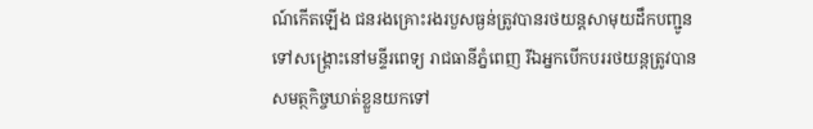ណ៍កើតឡើង ជនរងគ្រោះរងរបួសធ្ងន់ត្រូវបានរថយន្តសាមុយដឹកបញ្ជូនទៅសង្គ្រោះនៅមន្ទីរពេទ្យ រាជធានីភ្នំពេញ រីឯអ្នកបើកបររថយន្តត្រូវបានសមត្ថកិច្ចឃាត់ខ្លួនយកទៅ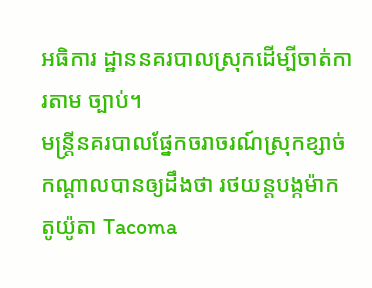អធិការ ដ្ឋាននគរបាលស្រុកដើម្បីចាត់ការតាម ច្បាប់។
មន្រ្តីនគរបាលផ្នែកចរាចរណ៍ស្រុកខ្សាច់ កណ្ដាលបានឲ្យដឹងថា រថយន្តបង្កម៉ាក តូយ៉ូតា Tacoma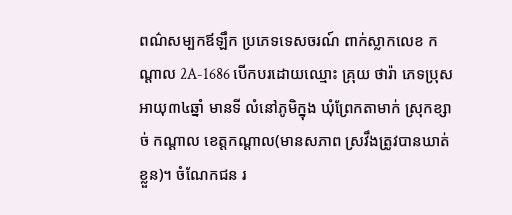ពណ៌សម្បកឪឡឹក ប្រភេទទេសចរណ៍ ពាក់ស្លាកលេខ កណ្ដាល 2A-1686 បើកបរដោយឈ្មោះ គ្រុយ ថារ៉ា ភេទប្រុស អាយុ៣៤ឆ្នាំ មានទី លំនៅភូមិក្នុង ឃុំព្រែកតាមាក់ ស្រុកខ្សាច់ កណ្ដាល ខេត្តកណ្ដាល(មានសភាព ស្រវឹងត្រូវបានឃាត់ខ្លួន)។ ចំណែកជន រ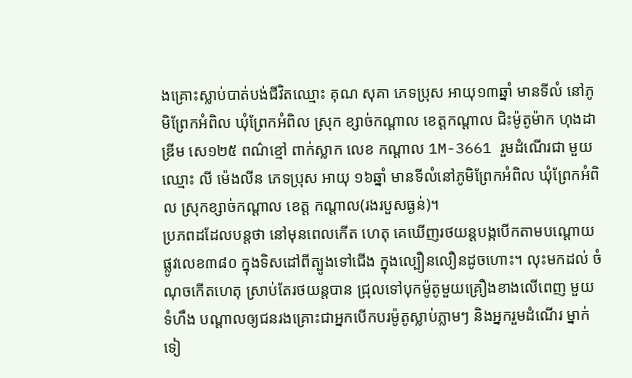ងគ្រោះស្លាប់បាត់បង់ជីវិតឈ្មោះ គុណ សុគា ភេទប្រុស អាយុ១៣ឆ្នាំ មានទីលំ នៅភូមិព្រែកអំពិល ឃុំព្រែកអំពិល ស្រុក ខ្សាច់កណ្ដាល ខេត្តកណ្ដាល ជិះម៉ូតូម៉ាក ហុងដាឌ្រីម សេ១២៥ ពណ៌ខ្មៅ ពាក់ស្លាក លេខ កណ្ដាល 1M-3661 រួមដំណើរជា មួយឈ្មោះ លី ម៉េងលីន ភេទប្រុស អាយុ ១៦ឆ្នាំ មានទីលំនៅភូមិព្រែកអំពិល ឃុំព្រែកអំពិល ស្រុកខ្សាច់កណ្ដាល ខេត្ត កណ្ដាល(រងរបួសធ្ងន់)។
ប្រភពដដែលបន្តថា នៅមុនពេលកើត ហេតុ គេឃើញរថយន្តបង្កបើកតាមបណ្ដោយ ផ្លូវលេខ៣៨០ ក្នុងទិសដៅពីត្បូងទៅជើង ក្នុងល្បឿនលឿនដូចហោះ។ លុះមកដល់ ចំណុចកើតហេតុ ស្រាប់តែរថយន្តបាន ជ្រុលទៅបុកម៉ូតូមួយគ្រឿងខាងលើពេញ មួយទំហឹង បណ្ដាលឲ្យជនរងគ្រោះជាអ្នកបើកបរម៉ូតូស្លាប់ភ្លាមៗ និងអ្នករួមដំណើរ ម្នាក់ទៀ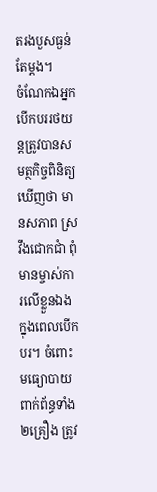តរងបួសធ្ងន់តែម្ដង។
ចំណែកឯអ្នកបើកបររថយន្តត្រូវបានសមត្ថកិច្ចពិនិត្យឃើញថា មានសភាព ស្រវឹងជោកជាំ ពុំមានម្ចាស់ការលើខ្លួនឯងក្នុងពេលបើកបរ។ ចំពោះមធ្យោបាយពាក់ព័ន្ធទាំង២គ្រឿង ត្រូវ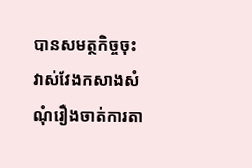បានសមត្ថកិច្ចចុះ វាស់វែងកសាងសំណុំរឿងចាត់ការតា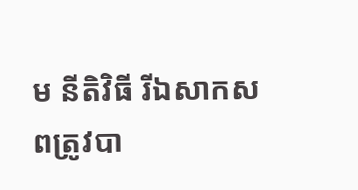ម នីតិវិធី រីឯសាកសពត្រូវបា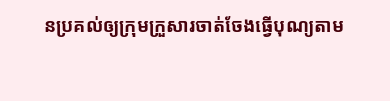នប្រគល់ឲ្យក្រុមក្រួសារចាត់ចែងធ្វើបុណ្យតាម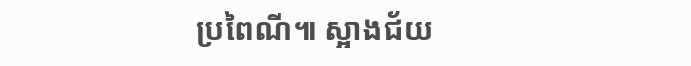ប្រពៃណី៕ ស្អាងជ័យ